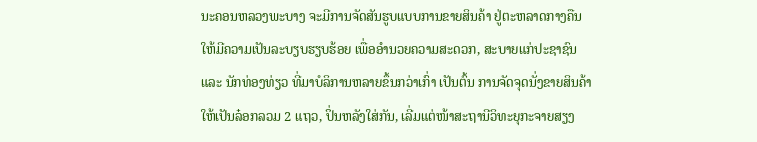ນະຄອນຫລວງພະບາງ ຈະມີການຈັດສັນຮູບແບບການຂາຍສິນຄ້າ ຢູ່ຕະຫລາດກາງຄືນ ໃຫ້ມີຄວາມເປັນລະບຽບຮຽບຮ້ອຍ ເພື່ອອຳນວຍຄວາມສະດວກ, ສະບາຍແກ່ປະຊາຊົນ ແລະ ນັກທ່ອງທ່ຽວ ທີ່ມາບໍລິການຫລາຍຂຶ້ນກວ່າເກົ່າ ເປັນຕົ້ນ ການຈັດຈຸດນັ່ງຂາຍສິນຄ້າ ໃຫ້ເປັນລ໋ອກລວມ 2 ແຖວ, ປິ່ນຫລັງໃສ່ກັນ, ເລີ່ມແຕ່ໜ້າສະຖານີວິທະຍຸກະຈາຍສຽງ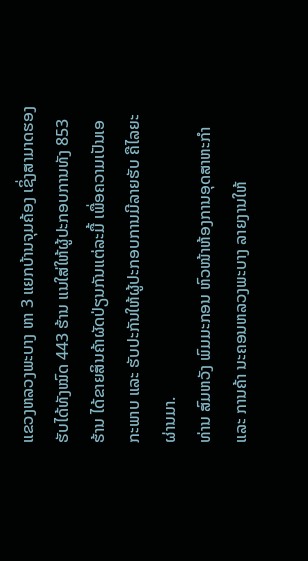ແຂວງຫລວງພະບາງ ຫາ 3 ແຍກບ້ານຈຸມຄ້ອງ ເຊິ່ງສາມາດຮອງຮັບໄດ້ທັງໝົດ 443 ຮ້ານ ແນໃສ່ໃຫ້ຜູ້ປະກອບການທັງ 853 ຮ້ານ ໄດ້ຂາຍສິນຄ້າຜັດປ່ຽນກັນແຕ່ລະມື້ ເພື່ອຄວາມເປັນເອກະພາບ ແລະ ຮັບປະກັນໃຫ້ຜູ້ປະກອບການມີລາຍຮັບ ຄືໄລຍະຜ່ານມາ.
ທ່ານ ສົມຫວັງ ພົມມະກອນ ຫົວໜ້າຫ້ອງການອຸດສາຫະກຳ ແລະ ການຄ້າ ນະຄອນຫລວງພະບາງ ລາຍງານໃຫ້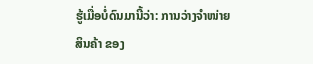ຮູ້ເມື່ອບໍ່ດົນມານີ້ວ່າ: ການວ່າງຈຳໜ່າຍສິນຄ້າ ຂອງ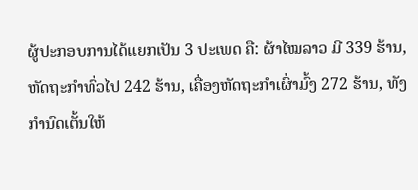ຜູ້ປະກອບການໄດ້ແຍກເປັນ 3 ປະເພດ ຄື: ຜ້າໄໝລາວ ມີ 339 ຮ້ານ, ຫັດຖະກໍາທົ່ວໄປ 242 ຮ້ານ, ເຄື່ອງຫັດຖະກໍາເຜົ່າມົ້ງ 272 ຮ້ານ, ທັງກຳນົດເຕັ້ນໃຫ້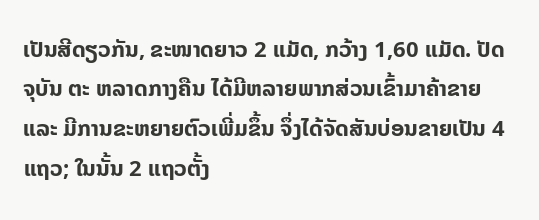ເປັນສີດຽວກັນ, ຂະໜາດຍາວ 2 ແມັດ, ກວ້າງ 1,60 ແມັດ. ປັດຈຸບັນ ຕະ ຫລາດກາງຄືນ ໄດ້ມີຫລາຍພາກສ່ວນເຂົ້າມາຄ້າຂາຍ ແລະ ມີການຂະຫຍາຍຕົວເພີ່ມຂຶ້ນ ຈຶ່ງໄດ້ຈັດສັນບ່ອນຂາຍເປັນ 4 ແຖວ; ໃນນັ້ນ 2 ແຖວຕັ້ງ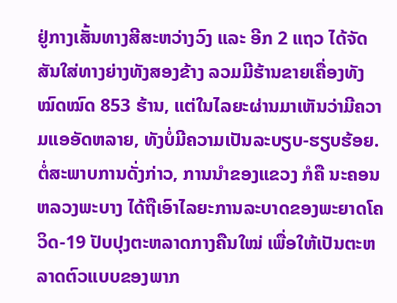ຢູ່ກາງເສັ້ນທາງສີສະຫວ່າງວົງ ແລະ ອີກ 2 ແຖວ ໄດ້ຈັດສັນໃສ່ທາງຍ່າງທັງສອງຂ້າງ ລວມມີຮ້ານຂາຍເຄື່ອງທັງໝົດໝົດ 853 ຮ້ານ, ແຕ່ໃນໄລຍະຜ່ານມາເຫັນວ່າມີຄວາມແອອັດຫລາຍ, ທັງບໍ່ມີຄວາມເປັນລະບຽບ-ຮຽບຮ້ອຍ.
ຕໍ່ສະພາບການດັ່ງກ່າວ, ການນໍາຂອງແຂວງ ກໍຄື ນະຄອນຫລວງພະບາງ ໄດ້ຖືເອົາໄລຍະການລະບາດຂອງພະຍາດໂຄວິດ-19 ປັບປຸງຕະຫລາດກາງຄືນໃໝ່ ເພື່ອໃຫ້ເປັນຕະຫລາດຕົວແບບຂອງພາກ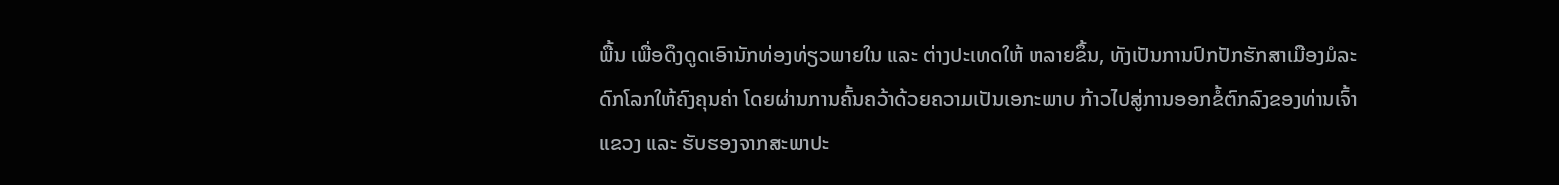ພື້ນ ເພື່ອດຶງດູດເອົານັກທ່ອງທ່ຽວພາຍໃນ ແລະ ຕ່າງປະເທດໃຫ້ ຫລາຍຂຶ້ນ, ທັງເປັນການປົກປັກຮັກສາເມືອງມໍລະດົກໂລກໃຫ້ຄົງຄຸນຄ່າ ໂດຍຜ່ານການຄົ້ນຄວ້າດ້ວຍຄວາມເປັນເອກະພາບ ກ້າວໄປສູ່ການອອກຂໍ້ຕົກລົງຂອງທ່ານເຈົ້າແຂວງ ແລະ ຮັບຮອງຈາກສະພາປະ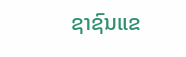ຊາຊົນແຂ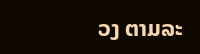ວງ ຕາມລະ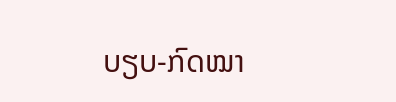ບຽບ-ກົດໝາ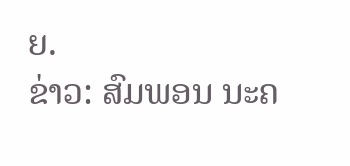ຍ.
ຂ່າວ: ສົມພອນ ນະຄ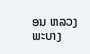ອນ ຫລວງພະບາງ